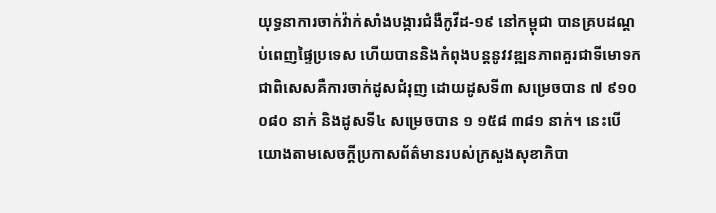យុទ្ធនាការចាក់វ៉ាក់សាំងបង្ការជំងឺកូវីដ-១៩ នៅកម្ពុជា បានគ្របដណ្តប់ពេញផ្ទៃប្រទេស ហើយបាននិងកំពុងបន្តនូវវឌ្ឍនភាពគួរជាទីមោទក ជាពិសេសគឺការចាក់ដូសជំរុញ ដោយដូសទី៣ សម្រេចបាន ៧ ៩១០ ០៨០ នាក់ និងដូសទី៤ សម្រេចបាន ១ ១៥៨ ៣៨១ នាក់។ នេះបើយោងតាមសេចក្តីប្រកាសព័ត៌មានរបស់ក្រសួងសុខាភិបា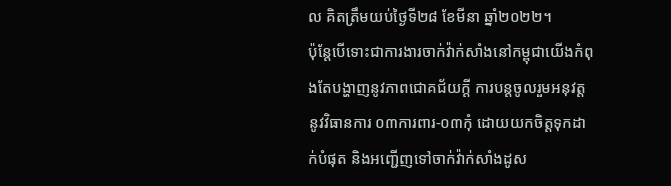ល គិតត្រឹមយប់ថ្ងៃទី២៨ ខែមីនា ឆ្នាំ២០២២។
ប៉ុន្តែបើទោះជាការងារចាក់វ៉ាក់សាំងនៅកម្ពុជាយើងកំពុងតែបង្ហាញនូវភាពជោគជ័យក្តី ការបន្តចូលរួមអនុវត្តនូវវិធានការ ០៣ការពារ-០៣កុំ ដោយយកចិត្តទុកដាក់បំផុត និងអញ្ជើញទៅចាក់វ៉ាក់សាំងដូស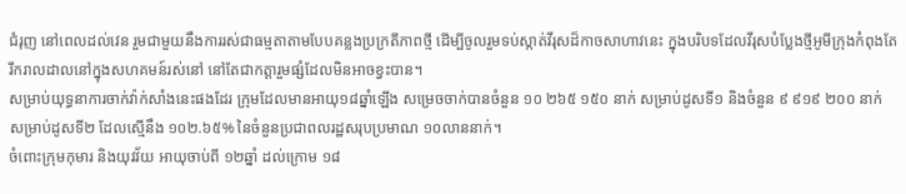ជំរុញ នៅពេលដល់វេន រួមជាមួយនឹងការរស់ជាធម្មតាតាមបែបគន្លងប្រក្រតីភាពថ្មី ដើម្បីចូលរួមទប់ស្កាត់វីរុសដ៏កាចសាហាវនេះ ក្នុងបរិបទដែលវីរុសបំប្លែងថ្មីអូមីក្រុងកំពុងតែរីករាលដាលនៅក្នុងសហគមន៍រស់នៅ នៅតែជាកត្តារួមផ្សំដែលមិនអាចខ្វះបាន។
សម្រាប់យុទ្ធនាការចាក់វ៉ាក់សាំងនេះផងដែរ ក្រុមដែលមានអាយុ១៨ឆ្នាំឡើង សម្រេចចាក់បានចំនួន ១០ ២៦៥ ១៥០ នាក់ សម្រាប់ដូសទី១ និងចំនួន ៩ ៩១៩ ២០០ នាក់ សម្រាប់ដូសទី២ ដែលស្មើនឹង ១០២.៦៥% នៃចំនួនប្រជាពលរដ្ឋសរុបប្រមាណ ១០លាននាក់។
ចំពោះក្រុមកុមារ និងយុវវ័យ អាយុចាប់ពី ១២ឆ្នាំ ដល់ក្រោម ១៨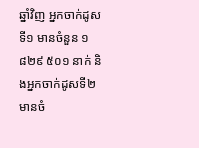ឆ្នាំវិញ អ្នកចាក់ដូសទី១ មានចំនួន ១ ៨២៩ ៥០១ នាក់ និងអ្នកចាក់ដូសទី២ មានចំ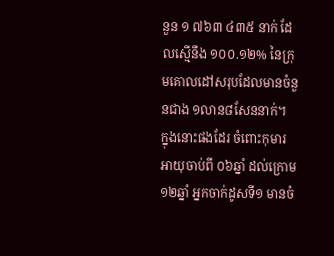នួន ១ ៧៦៣ ៤៣៥ នាក់ ដែលស្មើនឹង ១០០.១២% នៃក្រុមគោលដៅសរុបដែលមានចំនួនជាង ១លាន៨សែននាក់។
ក្នុងនោះផងដែរ ចំពោះកុមារ អាយុចាប់ពី ០៦ឆ្នាំ ដល់ក្រោម ១២ឆ្នាំ អ្នកចាក់ដូសទី១ មានចំ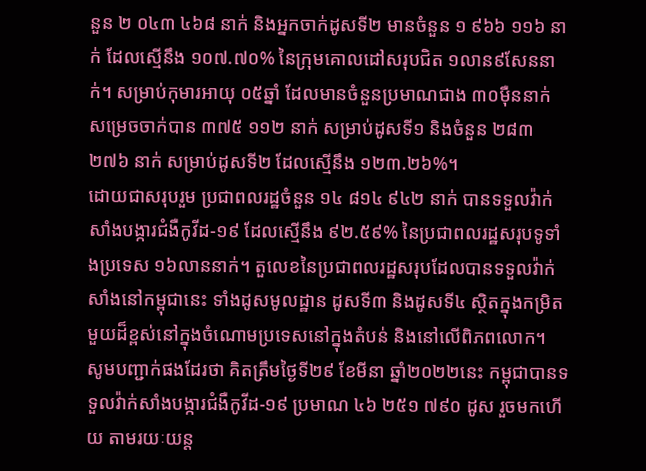នួន ២ ០៤៣ ៤៦៨ នាក់ និងអ្នកចាក់ដូសទី២ មានចំនួន ១ ៩៦៦ ១១៦ នាក់ ដែលស្មើនឹង ១០៧.៧០% នៃក្រុមគោលដៅសរុបជិត ១លាន៩សែននាក់។ សម្រាប់កុមារអាយុ ០៥ឆ្នាំ ដែលមានចំនួនប្រមាណជាង ៣០ម៉ឺននាក់ សម្រេចចាក់បាន ៣៧៥ ១១២ នាក់ សម្រាប់ដូសទី១ និងចំនួន ២៨៣ ២៧៦ នាក់ សម្រាប់ដូសទី២ ដែលស្មើនឹង ១២៣.២៦%។
ដោយជាសរុបរួម ប្រជាពលរដ្ឋចំនួន ១៤ ៨១៤ ៩៤២ នាក់ បានទទួលវ៉ាក់សាំងបង្ការជំងឺកូវីដ-១៩ ដែលស្មើនឹង ៩២.៥៩% នៃប្រជាពលរដ្ឋសរុបទូទាំងប្រទេស ១៦លាននាក់។ តួលេខនៃប្រជាពលរដ្ឋសរុបដែលបានទទួលវ៉ាក់សាំងនៅកម្ពុជានេះ ទាំងដូសមូលដ្ឋាន ដូសទី៣ និងដូសទី៤ ស្ថិតក្នុងកម្រិតមួយដ៏ខ្ពស់នៅក្នុងចំណោមប្រទេសនៅក្នុងតំបន់ និងនៅលើពិភពលោក។
សូមបញ្ជាក់ផងដែរថា គិតត្រឹមថ្ងៃទី២៩ ខែមីនា ឆ្នាំ២០២២នេះ កម្ពុជាបានទទួលវ៉ាក់សាំងបង្ការជំងឺកូវីដ-១៩ ប្រមាណ ៤៦ ២៥១ ៧៩០ ដូស រួចមកហើយ តាមរយៈយន្ត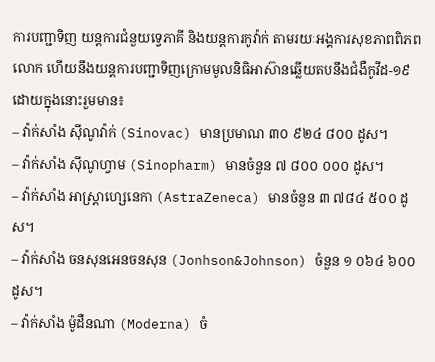ការបញ្ជាទិញ យន្តការជំនួយទ្វេភាគី និងយន្តការកូវ៉ាក់ តាមរយៈអង្គការសុខភាពពិភពលោក ហើយនឹងយន្តការបញ្ជាទិញក្រោមមូលនិធិអាស៊ានឆ្លើយតបនឹងជំងឺកូវីដ-១៩ ដោយក្នុងនោះរួមមាន៖
– វ៉ាក់សាំង ស៊ីណូវ៉ាក់ (Sinovac) មានប្រមាណ ៣០ ៩២៤ ៨០០ ដូស។
– វ៉ាក់សាំង ស៊ីណូហ្វាម (Sinopharm) មានចំនួន ៧ ៨០០ ០០០ ដូស។
– វ៉ាក់សាំង អាស្ត្រាហ្សេនេកា (AstraZeneca) មានចំនួន ៣ ៧៨៤ ៥០០ ដូស។
– វ៉ាក់សាំង ចនសុនអេនចនសុន (Jonhson&Johnson) ចំនួន ១ ០៦៤ ៦០០ ដូស។
– វ៉ាក់សាំង ម៉ូដឺនណា (Moderna) ចំ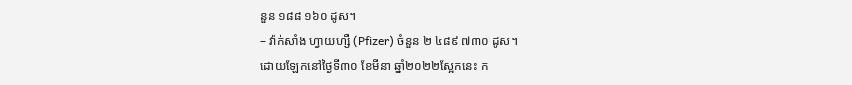នួន ១៨៨ ១៦០ ដូស។
– វ៉ាក់សាំង ហ្វាយហ្សឺ (Pfizer) ចំនួន ២ ៤៨៩ ៧៣០ ដូស។
ដោយឡែកនៅថ្ងៃទី៣០ ខែមីនា ឆ្នាំ២០២២ស្អែកនេះ ក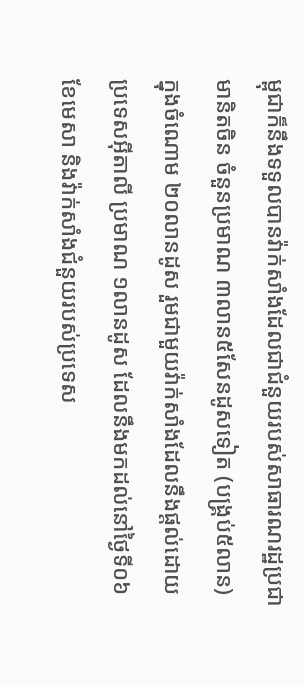ម្ពុជាក៏នឹងទទួលបានវ៉ាក់សាំងដែលជាជំនួយរបស់សាធារណរដ្ឋប្រជាមានិតចិន ចំនួនប្រមាណ ៣លាន៥សែនដូសទៀត (បង្រ្គប់៥លាន) ក្នុងចំណោម ២០លានដូស រួមជាមួយវ៉ាក់សាំងដែលនឹងផ្តល់ដោយប្រទេសអ៊ីតាលី ប្រមាណ ១លានដូស ដែលនឹងមកដល់នៅថ្ងៃទី០៦ ខែមេសា និងវ៉ាក់សាំងជំនួយរបស់ប្រទេស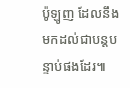ប៉ូឡូញ ដែលនឹងមកដល់ជាបន្តបន្ទាប់ផងដែរ៕